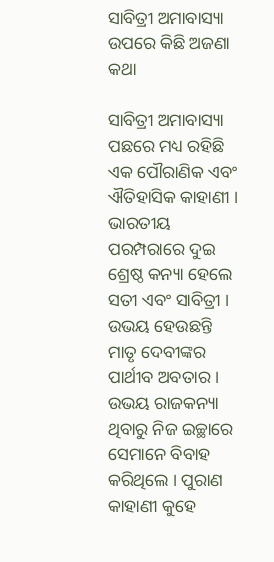ସାବିତ୍ରୀ ଅମାବାସ୍ୟା ଉପରେ କିଛି ଅଜଣା କଥା

ସାବିତ୍ରୀ ଅମାବାସ୍ୟା ପଛରେ ମଧ୍ୟ ରହିଛି ଏକ ପୌରାଣିକ ଏବଂ ଐତିହାସିକ କାହାଣୀ । ଭାରତୀୟ ପରମ୍ପରାରେ ଦୁଇ ଶ୍ରେଷ୍ଠ କନ୍ୟା ହେଲେ ସତୀ ଏବଂ ସାବିତ୍ରୀ । ଉଭୟ ହେଉଛନ୍ତି ମାତୃ ଦେବୀଙ୍କର ପାର୍ଥୀବ ଅବତାର । ଉଭୟ ରାଜକନ୍ୟା ଥିବାରୁ ନିଜ ଇଚ୍ଛାରେ ସେମାନେ ବିବାହ କରିଥିଲେ । ପୁରାଣ କାହାଣୀ କୁହେ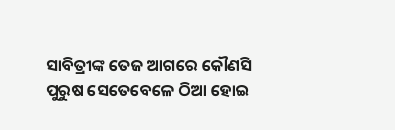ସାବିତ୍ରୀଙ୍କ ତେଜ ଆଗରେ କୌଣସି ପୁରୁଷ ସେତେବେଳେ ଠିଆ ହୋଇ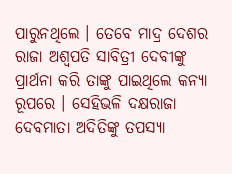ପାରୁନଥିଲେ । ତେବେ ମାଦ୍ର ଦେଶର ରାଜା ଅଶ୍ୱପତି ସାବିତ୍ରୀ ଦେବୀଙ୍କୁ ପ୍ରାର୍ଥନା କରି ତାଙ୍କୁ ପାଇଥିଲେ କନ୍ୟା ରୂପରେ । ସେହିଭଳି ଦକ୍ଷରାଜା ଦେବମାତା ଅଦିତିଙ୍କୁ ତପସ୍ୟା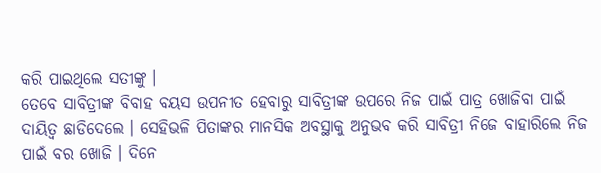କରି ପାଇଥିଲେ ସତୀଙ୍କୁ ।
ତେବେ ସାବିତ୍ରୀଙ୍କ ବିବାହ ବୟସ ଉପନୀତ ହେବାରୁ ସାବିତ୍ରୀଙ୍କ ଉପରେ ନିଜ ପାଇଁ ପାତ୍ର ଖୋଜିବା ପାଇଁ ଦାୟିତ୍ୱ ଛାଡିଦେଲେ । ସେହିଭଳି ପିତାଙ୍କର ମାନସିକ ଅବସ୍ଥାକୁ ଅନୁଭବ କରି ସାବିତ୍ରୀ ନିଜେ ବାହାରିଲେ ନିଜ ପାଇଁ ବର ଖୋଜି । ଦିନେ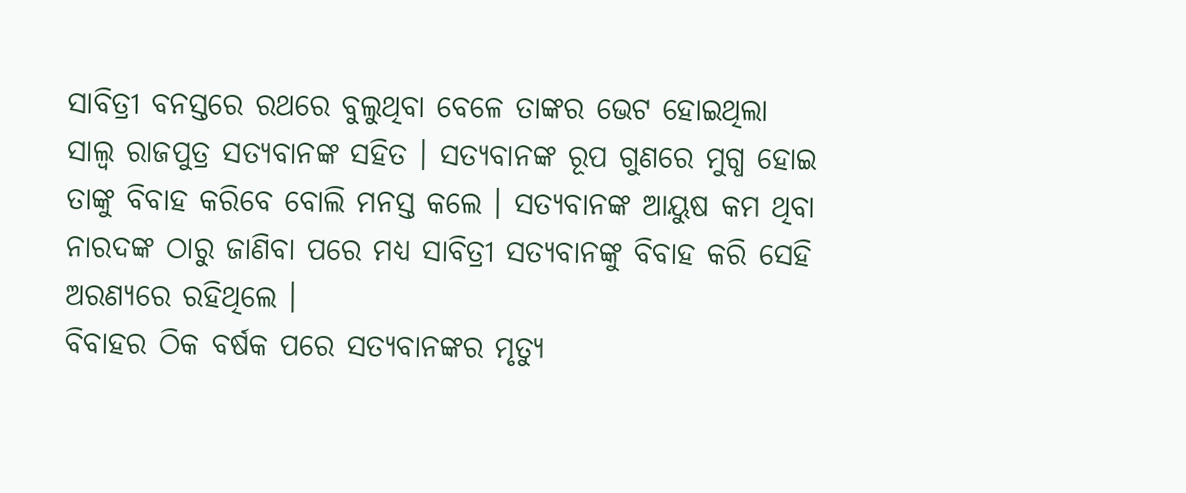ସାବିତ୍ରୀ ବନସ୍ତରେ ରଥରେ ବୁଲୁଥିବା ବେଳେ ତାଙ୍କର ଭେଟ ହୋଇଥିଲା ସାଲ୍ୱ ରାଜପୁତ୍ର ସତ୍ୟବାନଙ୍କ ସହିତ । ସତ୍ୟବାନଙ୍କ ରୂପ ଗୁଣରେ ମୁଗ୍ଧ ହୋଇ ତାଙ୍କୁ ବିବାହ କରିବେ ବୋଲି ମନସ୍ତ କଲେ । ସତ୍ୟବାନଙ୍କ ଆୟୁଷ କମ ଥିବା ନାରଦଙ୍କ ଠାରୁ ଜାଣିବା ପରେ ମଧ୍ୟ ସାବିତ୍ରୀ ସତ୍ୟବାନଙ୍କୁ ବିବାହ କରି ସେହି ଅରଣ୍ୟରେ ରହିଥିଲେ ।
ବିବାହର ଠିକ ବର୍ଷକ ପରେ ସତ୍ୟବାନଙ୍କର ମୃତ୍ୟୁ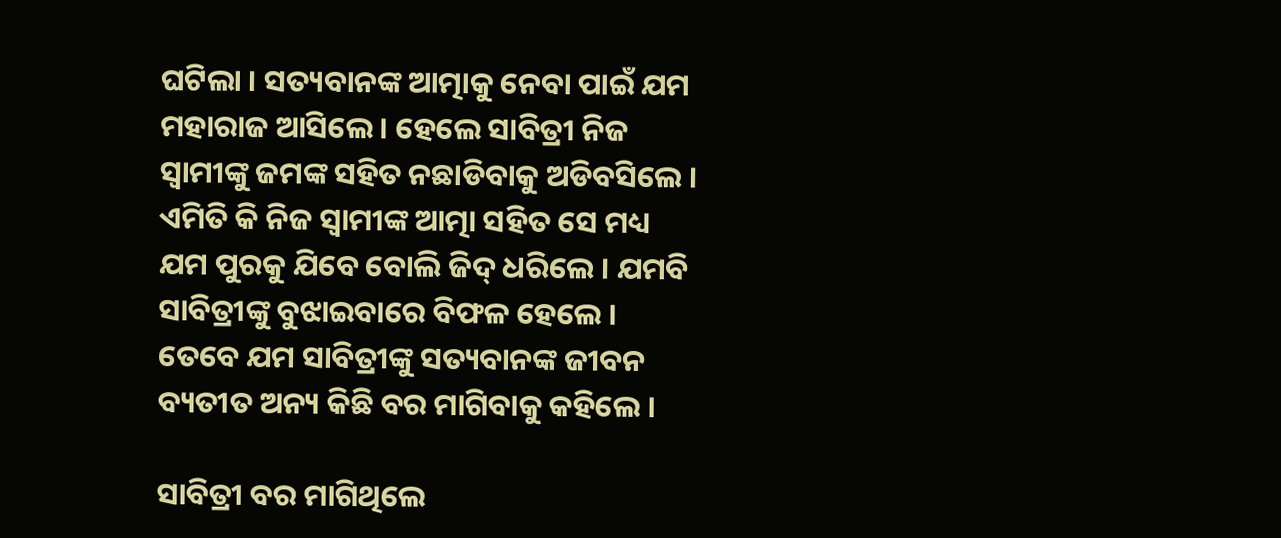ଘଟିଲା । ସତ୍ୟବାନଙ୍କ ଆତ୍ମାକୁ ନେବା ପାଇଁ ଯମ ମହାରାଜ ଆସିଲେ । ହେଲେ ସାବିତ୍ରୀ ନିଜ ସ୍ୱାମୀଙ୍କୁ ଜମଙ୍କ ସହିତ ନଛାଡିବାକୁ ଅଡିବସିଲେ । ଏମିତି କି ନିଜ ସ୍ୱାମୀଙ୍କ ଆତ୍ମା ସହିତ ସେ ମଧ୍ୟ ଯମ ପୁରକୁ ଯିବେ ବୋଲି ଜିଦ୍ ଧରିଲେ । ଯମବି ସାବିତ୍ରୀଙ୍କୁ ବୁଝାଇବାରେ ବିଫଳ ହେଲେ । ତେବେ ଯମ ସାବିତ୍ରୀଙ୍କୁ ସତ୍ୟବାନଙ୍କ ଜୀବନ ବ୍ୟତୀତ ଅନ୍ୟ କିଛି ବର ମାଗିବାକୁ କହିଲେ ।

ସାବିତ୍ରୀ ବର ମାଗିଥିଲେ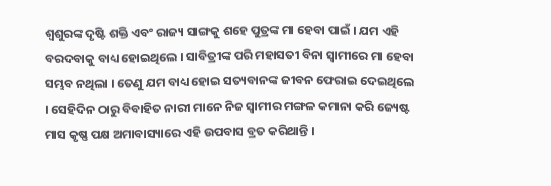ଶ୍ୱଶୁରଙ୍କ ଦୃଷ୍ଟି ଶକ୍ତି ଏବଂ ରାଜ୍ୟ ସାଙ୍ଗକୁ ଶହେ ପୁତ୍ରଙ୍କ ମା ହେବା ପାଇଁ । ଯମ ଏହି ବରଦବାକୁ ବାଧ୍ୟ ହୋଇଥିଲେ । ସାବିତ୍ରୀଙ୍କ ପରି ମହାସତୀ ବିନା ସ୍ୱାମୀରେ ମା ହେବା ସମ୍ଭବ ନଥିଲା । ତେଣୁ ଯମ ବାଧ୍ୟ ହୋଇ ସତ୍ୟବାନଙ୍କ ଜୀବନ ଫେରାଇ ଦେଇଥିଲେ । ସେହିଦିନ ଠାରୁ ବିବାହିତ ନାରୀ ମାନେ ନିଜ ସ୍ୱାମୀର ମଙ୍ଗଳ କମାନା କରି ଜ୍ୟେଷ୍ଟ ମାସ କୃଷ୍ଣ ପକ୍ଷ ଅମାବାସ୍ୟାରେ ଏହି ଉପବାସ ବ୍ରତ କରିଥାନ୍ତି ।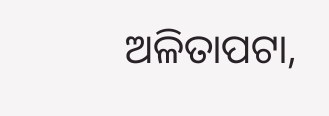ଅଳିତାପଟା,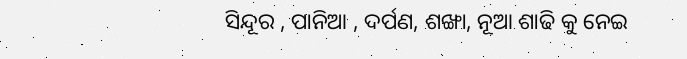ସିନ୍ଦୂର , ପାନିଆ , ଦର୍ପଣ, ଶଙ୍ଖା, ନୂଆ ଶାଢି କୁ ନେଇ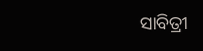ସାବିତ୍ରୀ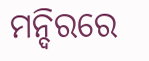ମନ୍ଦିରରେ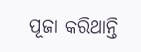ପୂଜା କରିଥାନ୍ତି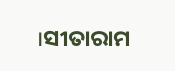।ସୀତାରାମ